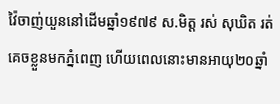វ៉ៃចាញ់យួននៅដើមឆ្នាំ១៩៧៩ ស.មិត្ត រស់ សុឃិត រត់ គេចខ្លួនមកភ្នំពេញ ហើយពេលនោះមានអាយុ២០ឆ្នាំ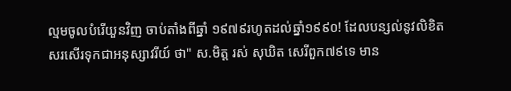ល្មមចូលបំរើយួនវិញ ចាប់តាំងពីឆ្នាំ ១៩៧៩រហូតដល់ឆ្នាំ១៩៩០! ដែលបន្សល់នូវលិខិតសរសើរទុកជាអនុស្សាវរីយ៍ ថា" ស.មិត្ត រស់ សុឃិត សេរីពួក៧៩ទេ មាន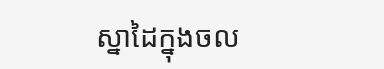ស្នាដៃក្នុងចល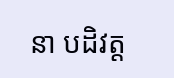នា បដិវត្ត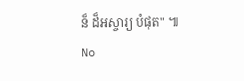ន៏ ដ៏អស្ចារ្យ បំផុត" ៕
No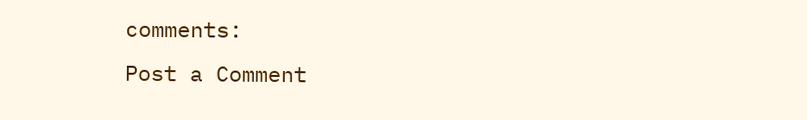comments:
Post a Comment